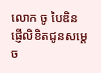លោក ចូ បៃឌិន ផ្ញើលិខិតជូនសម្តេច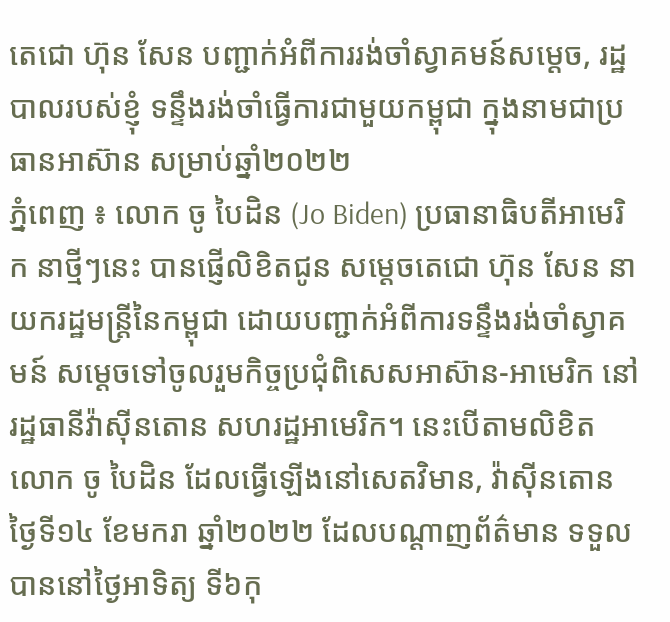តេជោ ហ៊ុន សែន បញ្ជាក់អំពីការរង់ចាំស្វាគមន៍សម្តេច, រដ្ឋបាលរបស់ខ្ញុំ ទន្ទឹងរង់ចាំធ្វើការជាមួយកម្ពុជា ក្នុងនាមជាប្រធានអាស៊ាន សម្រាប់ឆ្នាំ២០២២
ភ្នំពេញ ៖ លោក ចូ បៃដិន (Jo Biden) ប្រធានាធិបតីអាមេរិក នាថ្មីៗនេះ បានផ្ញើលិខិតជូន សម្តេចតេជោ ហ៊ុន សែន នាយករដ្ឋមន្រ្តីនៃកម្ពុជា ដោយបញ្ជាក់អំពីការទន្ទឹងរង់ចាំស្វាគមន៍ សម្តេចទៅចូលរួមកិច្ចប្រជុំពិសេសអាស៊ាន-អាមេរិក នៅរដ្ឋធានីវ៉ាស៊ីនតោន សហរដ្ឋអាមេរិក។ នេះបើតាមលិខិតលោក ចូ បៃដិន ដែលធ្វើឡើងនៅសេតវិមាន, វ៉ាស៊ីនតោន ថ្ងៃទី១៤ ខែមករា ឆ្នាំ២០២២ ដែលបណ្តាញព័ត៌មាន ទទួលបាននៅថ្ងៃអាទិត្យ ទី៦កុ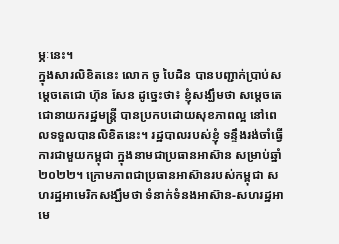ម្ភៈនេះ។
ក្នុងសារលិខិតនេះ លោក ចូ បៃដិន បានបញ្ជាក់ប្រាប់សម្តេចតេជោ ហ៊ុន សែន ដូច្នេះថា៖ ខ្ញុំសង្ឃឹមថា សម្ដេចតេជោនាយករដ្ឋមន្ត្រី បានប្រកបដោយសុខភាពល្អ នៅពេលទទួលបានលិខិតនេះ។ រដ្ឋបាលរបស់ខ្ញុំ ទន្ទឹងរង់ចាំធ្វើការជាមួយកម្ពុជា ក្នុងនាមជាប្រធានអាស៊ាន សម្រាប់ឆ្នាំ២០២២។ ក្រោមភាពជាប្រធានអាស៊ានរបស់កម្ពុជា សហរដ្ឋអាមេរិកសង្ឃឹមថា ទំនាក់ទំនងអាស៊ាន-សហរដ្ឋអាមេ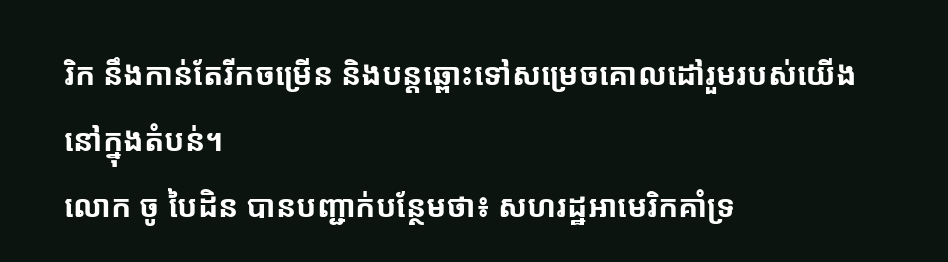រិក នឹងកាន់តែរីកចម្រើន និងបន្តឆ្ពោះទៅសម្រេចគោលដៅរួមរបស់យើងនៅក្នុងតំបន់។
លោក ចូ បៃដិន បានបញ្ជាក់បន្ថែមថា៖ សហរដ្ឋអាមេរិកគាំទ្រ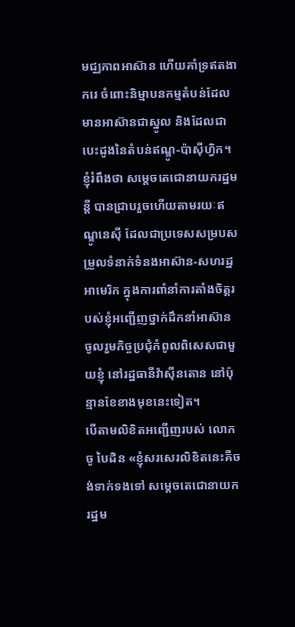មជ្ឈភាពអាស៊ាន ហើយគាំទ្រឥតងាករេ ចំពោះនិម្មាបនកម្មតំបន់ដែលមានអាស៊ានជាស្នូល និងដែលជាបេះដូងនៃតំបន់ឥណ្ឌូ-ប៉ាស៊ីហ្វិក។ ខ្ញុំរំពឹងថា សម្តេចតេជោនាយករដ្ឋមន្តី បានជ្រាបរួចហើយតាមរយៈឥណ្ឌូនេស៊ី ដែលជាប្រទេសសម្របសម្រួលទំនាក់ទំនងអាស៊ាន-សហរដ្ឋអាមេរិក ក្នុងការពាំនាំការតាំងចិត្តរបស់ខ្ញុំអញ្ជើញថ្នាក់ដឹកនាំអាស៊ាន ចូលរួមកិច្ចប្រជុំកំពូលពិសេសជាមួយខ្ញុំ នៅរដ្ឋធានីវ៉ាស៊ីនតោន នៅប៉ុន្មានខែខាងមុខនេះទៀត។
បើតាមលិខិតអញ្ជើញរបស់ លោក ចូ បៃដិន «ខ្ញុំសរសេរលិខិតនេះគឺចង់ទាក់ទងទៅ សម្ដេចតេជោនាយករដ្ឋម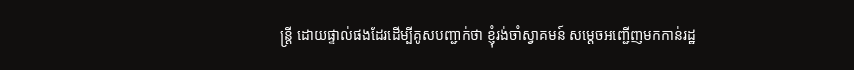ន្ត្រី ដោយផ្ទាល់ផងដែរដើម្បីគូសបញ្ជាក់ថា ខ្ញុំរង់ចាំស្វាគមន៍ សម្តេចអញ្ជើញមកកាន់រដ្ឋ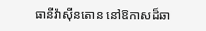ធានីវ៉ាស៊ីនតោន នៅឱកាសដ៏ឆា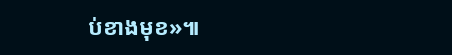ប់ខាងមុខ»៕